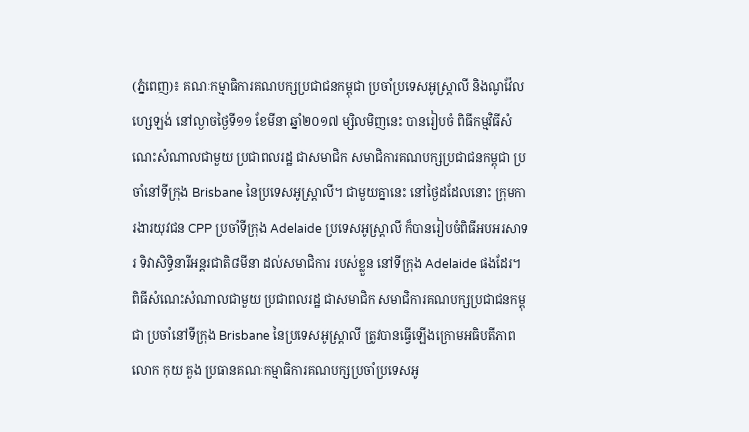(ភ្នំពេញ)៖ គណៈកម្មាធិការគណបក្សប្រជាជនកម្ពុជា ប្រចាំប្រទេសអូស្ត្រាលី និងណូវ៉ែលហ្សេឡង់ នៅល្ងាចថ្ងៃទី១១ ខែមីនា ឆ្នាំ២០១៧ ម្សិលមិញនេះ បានរៀបចំ ពិធីកម្មវិធីសំណេះសំណាលជាមួយ ប្រជាពលរដ្ឋ ជាសមាជិក សមាជិការគណបក្សប្រជាជនកម្ពុជា ប្រចាំនៅទីក្រុង Brisbane នៃប្រទេសអូស្ត្រាលី។ ជាមួយគ្នានេះ នៅថ្ងៃដដែលនោះ ក្រុមការងារយុវជន CPP ប្រចាំទីក្រុង Adelaide ប្រទេសអូស្ត្រាលី ក៏បានរៀបចំពិធីអបអរសាទរ ទិវាសិទ្ធិនារីអន្តរជាតិ៨មីនា ដល់សមាជិការ របស់ខ្លួន នៅទីក្រុង Adelaide ផងដែរ។
ពិធីសំណេះសំណាលជាមួយ ប្រជាពលរដ្ឋ ជាសមាជិក សមាជិការគណបក្សប្រជាជនកម្ពុជា ប្រចាំនៅទីក្រុង Brisbane នៃប្រទេសអូស្ត្រាលី ត្រូវបានធ្វើឡើងក្រោមអធិបតីភាព លោក កុយ គួង ប្រធានគណៈកម្មាធិការគណបក្សប្រចាំប្រទេសអូ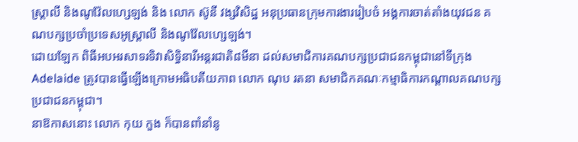ស្ត្រាលី និងណូវ៉ែលហ្សេឡង់ និង លោក ស៊ូនី វង្សវិសិដ្ឋ អនុប្រធានក្រុមការងាររៀបចំ អង្គការចាត់តាំងយុវជន គណបក្សប្រចាំប្រទេសអូស្ត្រាលី និងណូវ៉ែលហ្សេឡង់។
ដោយឡែក ពិធីអបអរសាទរទិវាសិទ្ធិនារីអន្តរជាតិ៨មីនា ដល់សមាជិការគណបក្សប្រជាជនកម្ពុជានៅទីក្រុង Adelaide ត្រូវបានធ្វើឡើងក្រោមអធិបតីយភាព លោក ណុប រតនា សមាជិកគណៈកម្មាធិការកណ្តាលគណបក្សប្រជាជនកម្ពុជា។
នាឱកាសនោះ លោក កុយ កួង ក៏បានពាំនាំនូ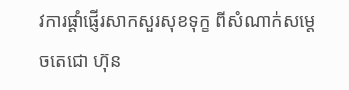វការផ្តាំផ្ញើរសាកសួរសុខទុក្ខ ពីសំណាក់សម្តេចតេជោ ហ៊ុន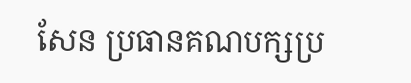សែន ប្រធានគណបក្សប្រ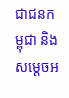ជាជនកម្ពុជា និងសម្តេចអ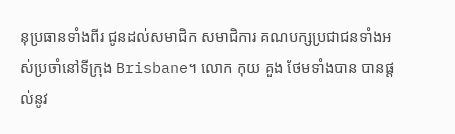នុប្រធានទាំងពីរ ជូនដល់សមាជិក សមាជិការ គណបក្សប្រជាជនទាំងអស់ប្រចាំនៅទីក្រុង Brisbane។ លោក កុយ គួង ថែមទាំងបាន បានផ្តល់នូវ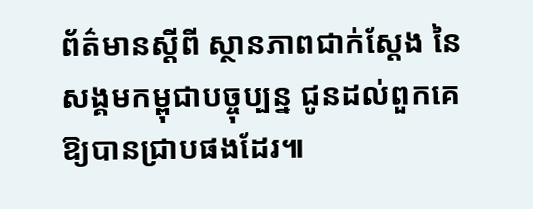ព័ត៌មានស្តីពី ស្ថានភាពជាក់ស្តែង នៃសង្គមកម្ពុជាបច្ចុប្បន្ន ជូនដល់ពួកគេឱ្យបានជ្រាបផងដែរ៕